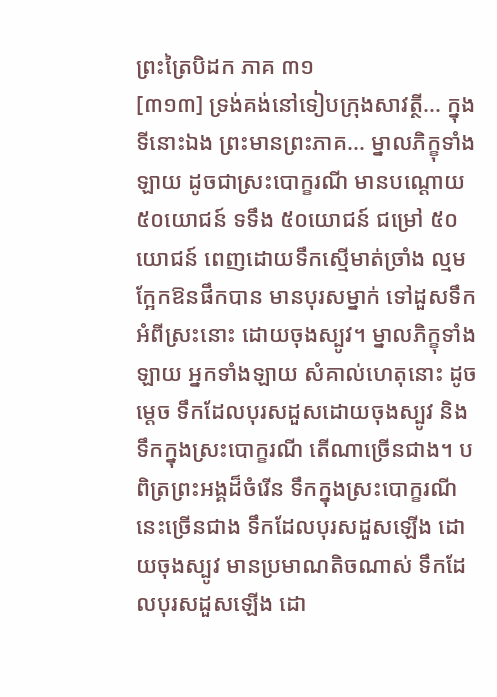ព្រះត្រៃបិដក ភាគ ៣១
[៣១៣] ទ្រង់គង់នៅទៀបក្រុងសាវត្ថី... ក្នុងទីនោះឯង ព្រះមានព្រះភាគ... ម្នាលភិក្ខុទាំងឡាយ ដូចជាស្រះបោក្ខរណី មានបណ្តោយ ៥០យោជន៍ ទទឹង ៥០យោជន៍ ជម្រៅ ៥០យោជន៍ ពេញដោយទឹកស្មើមាត់ច្រាំង ល្មមក្អែកឱនផឹកបាន មានបុរសម្នាក់ ទៅដួសទឹកអំពីស្រះនោះ ដោយចុងស្បូវ។ ម្នាលភិក្ខុទាំងឡាយ អ្នកទាំងឡាយ សំគាល់ហេតុនោះ ដូចម្តេច ទឹកដែលបុរសដួសដោយចុងស្បូវ និងទឹកក្នុងស្រះបោក្ខរណី តើណាច្រើនជាង។ បពិត្រព្រះអង្គដ៏ចំរើន ទឹកក្នុងស្រះបោក្ខរណីនេះច្រើនជាង ទឹកដែលបុរសដួសឡើង ដោយចុងស្បូវ មានប្រមាណតិចណាស់ ទឹកដែលបុរសដួសឡើង ដោ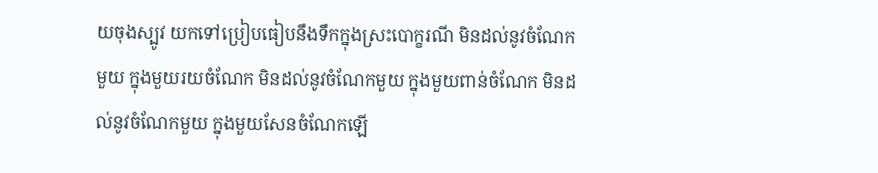យចុងស្បូវ យកទៅប្រៀបធៀបនឹងទឹកក្នុងស្រះបោក្ខរណី មិនដល់នូវចំណែកមួយ ក្នុងមួយរយចំណែក មិនដល់នូវចំណែកមួយ ក្នុងមួយពាន់ចំណែក មិនដល់នូវចំណែកមួយ ក្នុងមួយសែនចំណែកឡើ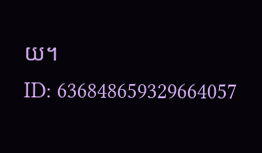យ។
ID: 636848659329664057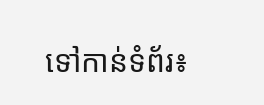ទៅកាន់ទំព័រ៖